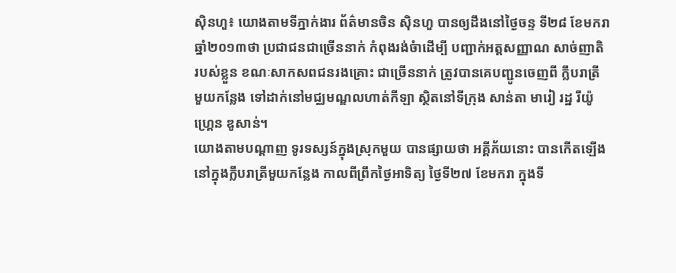ស៊ិនហួ៖ យោងតាមទីភ្នាក់ងារ ព័ត៌មានចិន ស៊ិនហួ បានឲ្យដឹងនៅថ្ងៃចន្ទ ទី២៨ ខែមករា
ឆ្នាំ២០១៣ថា ប្រជាជនជាច្រើននាក់ កំពុងរង់ចំាដើម្បី បញ្ជាក់អត្តសញ្ញាណ សាច់ញាតិ
របស់ខ្លួន ខណៈសាកសពជនរងគ្រោះ ជាច្រើននាក់ ត្រូវបានគេបញ្ជូនចេញពី ក្លឹបរាត្រី
មួយកន្លែង ទៅដាក់នៅមជ្ឈមណ្ឌលហាត់កីឡា ស្ថិតនៅទីក្រុង សាន់តា មារៀ រដ្ឋ រីយ៉ូ
ហ្គ្រេន ឌូសាន់។
យោងតាមបណ្តាញ ទូរទស្សន៍ក្នុងស្រុកមួយ បានផ្សាយថា អគ្គីភ័យនោះ បានកើតឡើង
នៅក្នុងក្លឹបរាត្រីមួយកន្លែង កាលពីព្រឹកថ្ងៃអាទិត្យ ថ្ងៃទី២៧ ខែមករា ក្នុងទី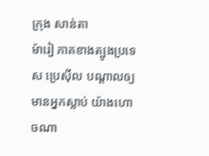ក្រុង សាន់តា
ម៉ារៀ ភាគខាងត្បូងប្រទេស ប្រេស៊ីល បណ្តាលឲ្យមានអ្នកស្លាប់ យ៉ាងហោចណា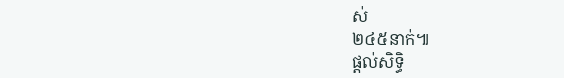ស់
២៤៥នាក់៕
ផ្តល់សិទ្ធិ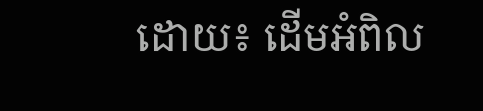ដោយ៖ ដើមអំពិល